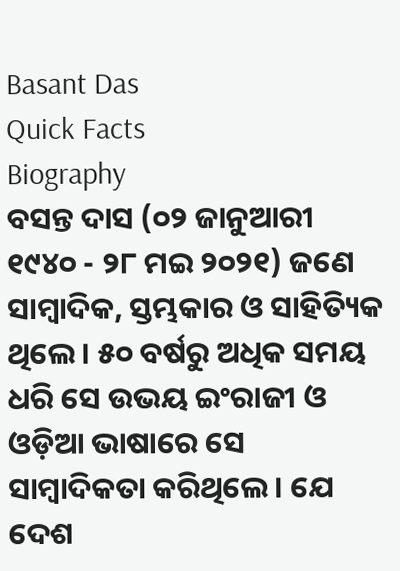Basant Das
Quick Facts
Biography
ବସନ୍ତ ଦାସ (୦୨ ଜାନୁଆରୀ ୧୯୪୦ - ୨୮ ମଇ ୨୦୨୧) ଜଣେ ସାମ୍ବାଦିକ, ସ୍ତମ୍ଭକାର ଓ ସାହିତ୍ୟିକ ଥିଲେ । ୫୦ ବର୍ଷରୁ ଅଧିକ ସମୟ ଧରି ସେ ଉଭୟ ଇଂରାଜୀ ଓ ଓଡ଼ିଆ ଭାଷାରେ ସେ ସାମ୍ବାଦିକତା କରିଥିଲେ । ଯେ ଦେଶ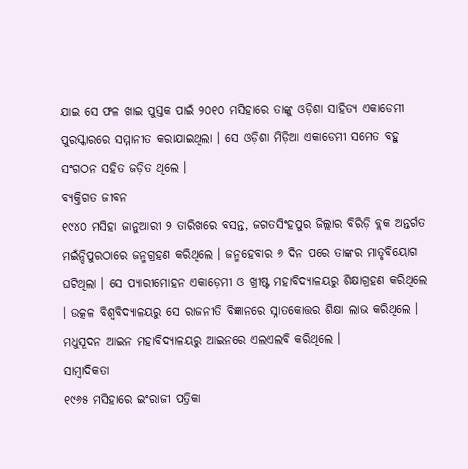ଯାଇ ସେ ଫଳ ଖାଇ ପୁସ୍ତକ ପାଇଁ ୨୦୧୦ ମସିହାରେ ତାଙ୍କୁ ଓଡ଼ିଶା ସାହିତ୍ୟ ଏକାଡେମୀ ପୁରସ୍କାରରେ ସମ୍ମାନୀତ କରାଯାଇଥିଲା । ସେ ଓଡ଼ିଶା ମିଡ଼ିଆ ଏକାଡେମୀ ସମେତ ବହୁ ସଂଗଠନ ସହିତ ଜଡ଼ିତ ଥିଲେ ।
ବ୍ୟକ୍ତିଗତ ଜୀବନ
୧୯୪୦ ମସିହା ଜାନୁଆରୀ ୨ ତାରିଖରେ ବସନ୍ତ, ଜଗତସିଂହପୁର ଜିଲ୍ଲାର ବିରିଡ଼ି ବ୍ଲକ ଅନ୍ତର୍ଗତ ମଇଁନ୍ଦିପୁରଠାରେ ଜନ୍ମଗ୍ରହଣ କରିଥିଲେ । ଜନ୍ମହେବାର ୬ ଦିନ ପରେ ତାଙ୍କର ମାତୃବିୟୋଗ ଘଟିଥିଲା । ସେ ପ୍ୟାରୀମୋହନ ଏକାଡ଼େମୀ ଓ ଖ୍ରୀଷ୍ଟ ମହାବିଦ୍ୟାଳୟରୁ ଶିକ୍ଷାଗ୍ରହଣ କରିଥିଲେ । ଉତ୍କଳ ବିଶ୍ୱବିଦ୍ୟାଳୟରୁ ସେ ରାଜନୀତି ବିଜ୍ଞାନରେ ସ୍ନାତକୋତ୍ତର ଶିକ୍ଷା ଲାଭ କରିଥିଲେ । ମଧୁସୂଦନ ଆଇନ ମହାବିଦ୍ୟାଳୟରୁ ଆଇନରେ ଏଲଏଲବି କରିଥିଲେ ।
ସାମ୍ବାଦିକତା
୧୯୬୫ ମସିହାରେ ଇଂରାଜୀ ପତ୍ରିକା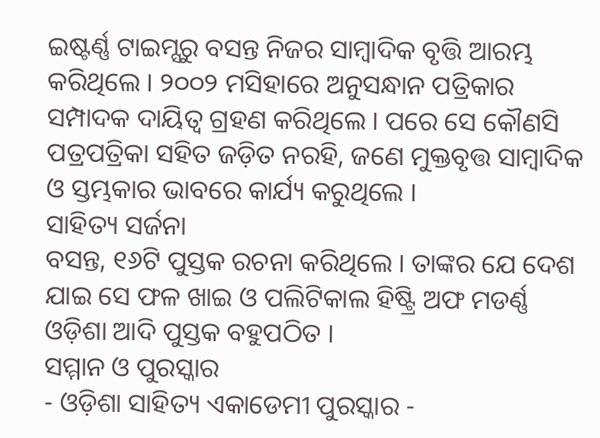ଇଷ୍ଟର୍ଣ୍ଣ ଟାଇମ୍ସରୁ ବସନ୍ତ ନିଜର ସାମ୍ବାଦିକ ବୃତ୍ତି ଆରମ୍ଭ କରିଥିଲେ । ୨୦୦୨ ମସିହାରେ ଅନୁସନ୍ଧାନ ପତ୍ରିକାର ସମ୍ପାଦକ ଦାୟିତ୍ୱ ଗ୍ରହଣ କରିଥିଲେ । ପରେ ସେ କୌଣସି ପତ୍ରପତ୍ରିକା ସହିତ ଜଡ଼ିତ ନରହି, ଜଣେ ମୁକ୍ତବୃତ୍ତ ସାମ୍ବାଦିକ ଓ ସ୍ତମ୍ଭକାର ଭାବରେ କାର୍ଯ୍ୟ କରୁଥିଲେ ।
ସାହିତ୍ୟ ସର୍ଜନା
ବସନ୍ତ, ୧୬ଟି ପୁସ୍ତକ ରଚନା କରିଥିଲେ । ତାଙ୍କର ଯେ ଦେଶ ଯାଇ ସେ ଫଳ ଖାଇ ଓ ପଲିଟିକାଲ ହିଷ୍ଟ୍ରି ଅଫ ମଡର୍ଣ୍ଣ ଓଡ଼ିଶା ଆଦି ପୁସ୍ତକ ବହୁପଠିତ ।
ସମ୍ମାନ ଓ ପୁରସ୍କାର
- ଓଡ଼ିଶା ସାହିତ୍ୟ ଏକାଡେମୀ ପୁରସ୍କାର -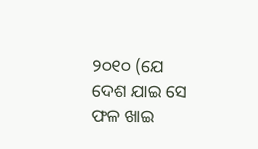୨୦୧୦ (ଯେ ଦେଶ ଯାଇ ସେ ଫଳ ଖାଇ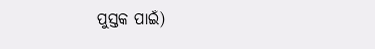ପୁସ୍ତକ ପାଇଁ)